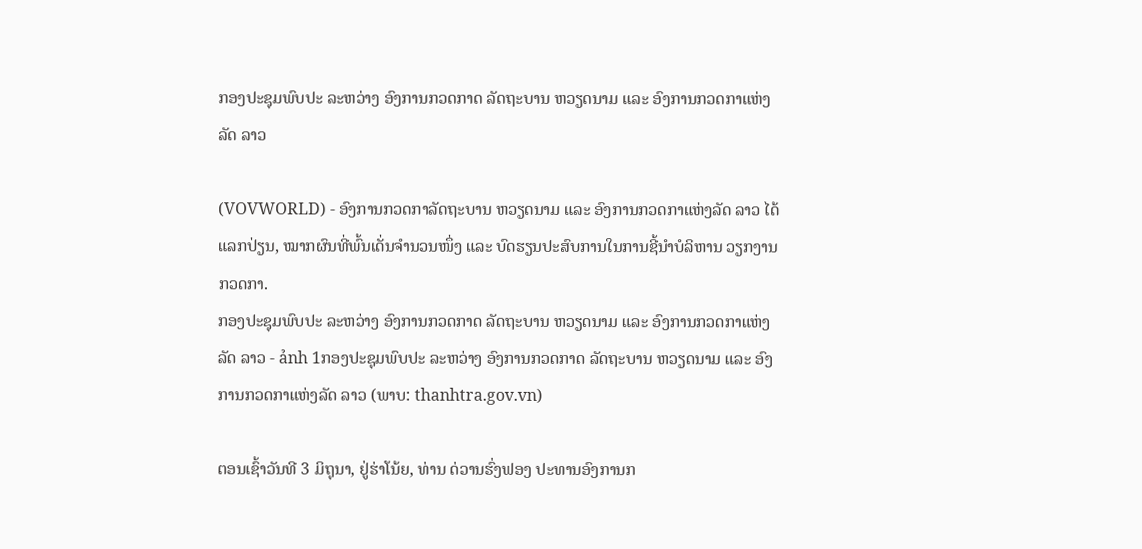ກອງປະຊຸມພົບປະ ລະຫວ່າງ ອົງການກວດກາດ ລັດຖະບານ ຫວຽດນາມ ແລະ ອົງການກວດກາແຫ່ງລັດ ລາວ

(VOVWORLD) - ອົງການກວດກາລັດຖະບານ ຫວຽດນາມ ແລະ ອົງການກວດກາແຫ່ງລັດ ລາວ ໄດ້ແລກປ່ຽນ, ໝາກຜົນທີ່ພົ້ນເດັ່ນຈຳນວນໜຶ່ງ ແລະ ບົດຮຽນປະສົບການໃນການຊີ້ນຳບໍລິຫານ ວຽກງານກວດກາ.
ກອງປະຊຸມພົບປະ ລະຫວ່າງ ອົງການກວດກາດ ລັດຖະບານ ຫວຽດນາມ ແລະ ອົງການກວດກາແຫ່ງລັດ ລາວ - ảnh 1ກອງປະຊຸມພົບປະ ລະຫວ່າງ ອົງການກວດກາດ ລັດຖະບານ ຫວຽດນາມ ແລະ ອົງການກວດກາແຫ່ງລັດ ລາວ (ພາບ: thanhtra.gov.vn)

ຕອນເຊົ້າວັນທີ 3 ມິຖຸນາ, ຢູ່ຮ່າໂນ້ຍ, ທ່ານ ດ່ວານຮົ່ງຟອງ ປະທານອົງການກ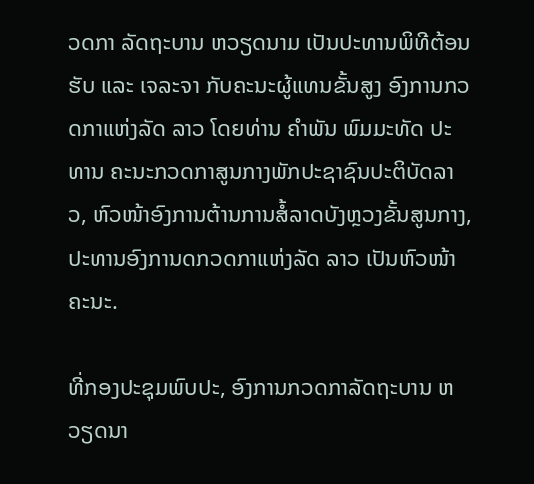ວດກາ ລັດຖະບານ ຫວຽດນາມ ເປັນປະທານພິທີຕ້ອນຮັບ ແລະ ເຈລະຈາ ກັບຄະນະຜູ້ແທນຂັ້ນສູງ ອົງການກວດກາແຫ່ງລັດ ລາວ ໂດຍທ່ານ ຄຳພັນ ພົມມະທັດ ປະທານ ຄະນະກວດກາສູນກາງພັກປະຊາຊົນປະຕິບັດລາວ, ຫົວໜ້າອົງການຕ້ານການສໍ້ລາດບັງຫຼວງຂັ້ນສູນກາງ, ປະທານອົງການດກວດກາແຫ່ງລັດ ລາວ ເປັນຫົວໜ້າຄະນະ.

ທີ່ກອງປະຊຸມພົບປະ, ອົງການກວດກາລັດຖະບານ ຫວຽດນາ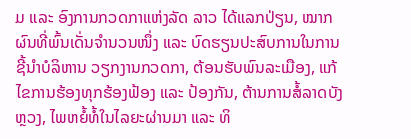ມ ແລະ ອົງການກວດກາແຫ່ງລັດ ລາວ ໄດ້ແລກປ່ຽນ, ໝາກຜົນທີ່ພົ້ນເດັ່ນຈຳນວນໜຶ່ງ ແລະ ບົດຮຽນປະສົບການໃນການຊີ້ນຳບໍລິຫານ ວຽກງານກວດກາ, ຕ້ອນຮັບພົນລະເມືອງ, ແກ້ໄຂການຮ້ອງທຸກຮ້ອງຟ້ອງ ແລະ ປ້ອງກັນ, ຕ້ານການສໍ້ລາດບັງຫຼວງ, ໄພຫຍໍ້ທໍ້ໃນໄລຍະຜ່ານມາ ແລະ ທິ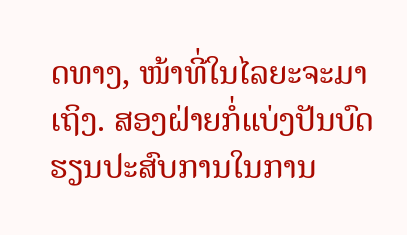ດທາງ, ໜ້າທີ່ໃນໄລຍະຈະມາເຖິງ. ສອງຝ່າຍກໍ່ແບ່ງປັນບົດຮຽນປະສົບການໃນການ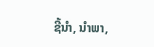ຊີ້ນຳ, ນຳພາ,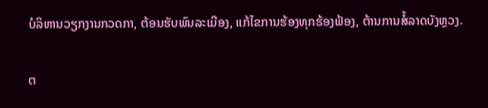ບໍລິຫານວຽກງານກວດກາ, ຕ້ອນຮັບພົນລະເມືອງ, ແກ້ໄຂການຮ້ອງທຸກຮ້ອງຟ້ອງ, ຕ້ານການສໍ້ລາດບັງຫຼວງ.

ຕ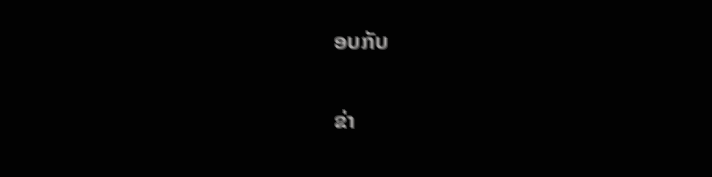ອບກັບ

ຂ່າ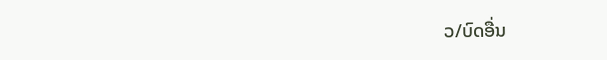ວ/ບົດອື່ນ